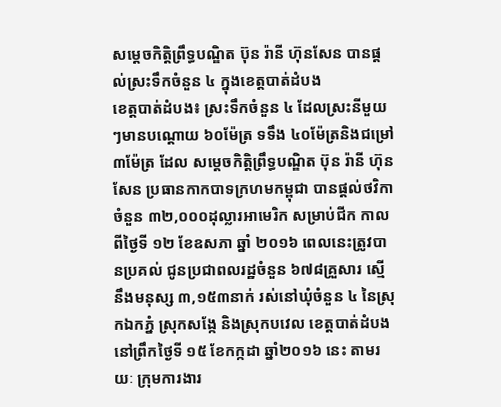សម្តេចកិត្តិព្រឹទ្ធបណ្ឌិត ប៊ុន រ៉ានី ហ៊ុនសែន បានផ្តល់ស្រះទឹកចំនួន ៤ ក្នុងខេត្តបាត់ដំបង
ខេត្តបាត់ដំបង៖ ស្រះទឹកចំនួន ៤ ដែលស្រះនីមួយៗមានបណ្តោយ ៦០ម៉ែត្រ ទទឹង ៤០ម៉ែត្រនិងជម្រៅ ៣ម៉ែត្រ ដែល សម្តេចកិត្តិព្រឹទ្ធបណ្ឌិត ប៊ុន រ៉ានី ហ៊ុនសែន ប្រធានកាកបាទក្រហមកម្ពុជា បានផ្តល់ថវិកាចំនួន ៣២,០០០ដុល្លារអាមេរិក សម្រាប់ជីក កាលពីថ្ងៃទី ១២ ខែឧសភា ឆ្នាំ ២០១៦ ពេលនេះត្រូវបានប្រគល់ ជូនប្រជាពលរដ្ឋចំនួន ៦៧៨គ្រួសារ ស្មើនឹងមនុស្ស ៣,១៥៣នាក់ រស់នៅឃុំចំនួន ៤ នៃស្រុកឯកភ្នំ ស្រុកសង្កែ និងស្រុកបវេល ខេត្តបាត់ដំបង នៅព្រឹកថ្ងៃទី ១៥ ខែកក្កដា ឆ្នាំ២០១៦ នេះ តាមរយៈ ក្រុមការងារ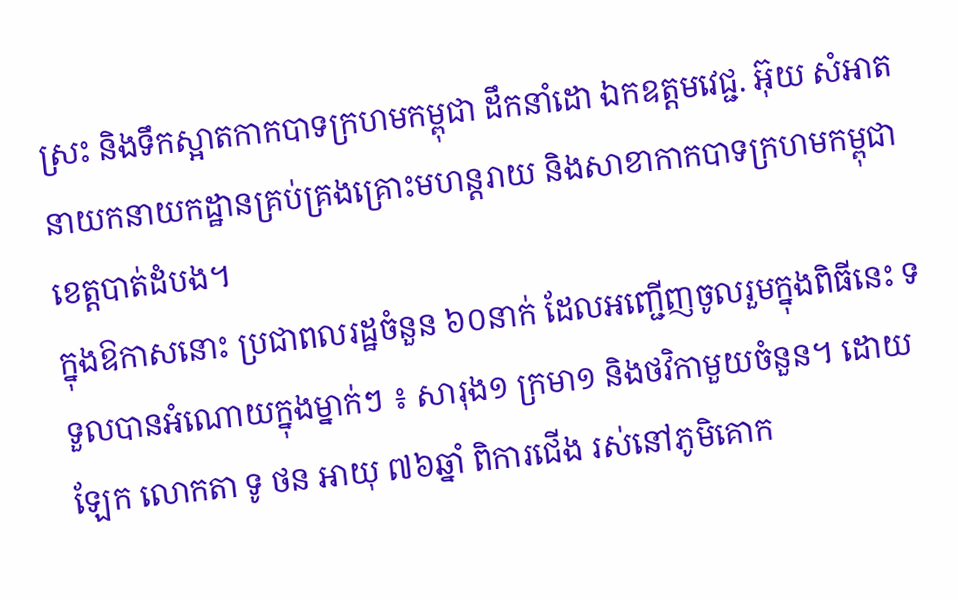ស្រះ និងទឹកស្អាតកាកបាទក្រហមកម្ពុជា ដឹកនាំដោ ឯកឧត្តមវេជ្ជ. អ៊ុយ សំអាត នាយកនាយកដ្ឋានគ្រប់គ្រងគ្រោះមហន្តរាយ និងសាខាកាកបាទក្រហមកម្ពុជា ខេត្តបាត់ដំបង។
ក្នុងឱកាសនោះ ប្រជាពលរដ្ឋចំនួន ៦០នាក់ ដែលអញ្ជើញចូលរួមក្នុងពិធីនេះ ទទួលបានអំណោយក្នុងម្នាក់ៗ ៖ សារុង១ ក្រមា១ និងថវិកាមួយចំនួន។ ដោយឡែក លោកតា ទូ ថន អាយុ ៧៦ឆ្នាំ ពិការជើង រស់នៅភូមិគោក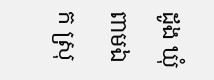ដូង ឃុំពាមឯក ស្រុ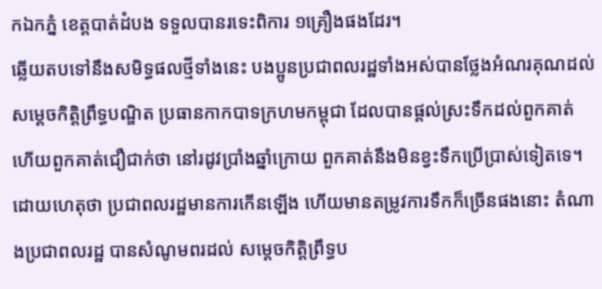កឯកភ្នំ ខេត្តបាត់ដំបង ទទួលបានរទេះពិការ ១គ្រឿងផងដែរ។
ឆ្លើយតបទៅនឹងសមិទ្ធផលថ្មីទាំងនេះ បងប្អូនប្រជាពលរដ្ឋទាំងអស់បានថ្លែងអំណរគុណដល់សម្តេចកិត្តិព្រឹទ្ធបណ្ឌិត ប្រធានកាកបាទក្រហមកម្ពុជា ដែលបានផ្តល់ស្រះទឹកដល់ពួកគាត់ ហើយពួកគាត់ជឿជាក់ថា នៅរដូវប្រាំងឆ្នាំក្រោយ ពួកគាត់នឹងមិនខ្វះទឹកប្រើប្រាស់ទៀតទេ។
ដោយហេតុថា ប្រជាពលរដ្ឋមានការកើនឡើង ហើយមានតម្រូវការទឹកក៏ច្រើនផងនោះ តំណាងប្រជាពលរដ្ឋ បានសំណូមពរដល់ សម្តេចកិត្តិព្រឹទ្ធប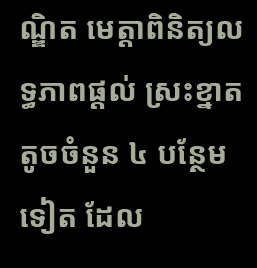ណ្ឌិត មេត្តាពិនិត្យលទ្ធភាពផ្តល់ ស្រះខ្នាតតូចចំនួន ៤ បន្ថែមទៀត ដែល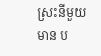ស្រះនីមួយមាន ប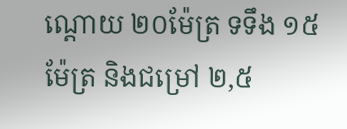ណ្តោយ ២០ម៉ែត្រ ទទឹង ១៥ម៉ែត្រ និងជម្រៅ ២,៥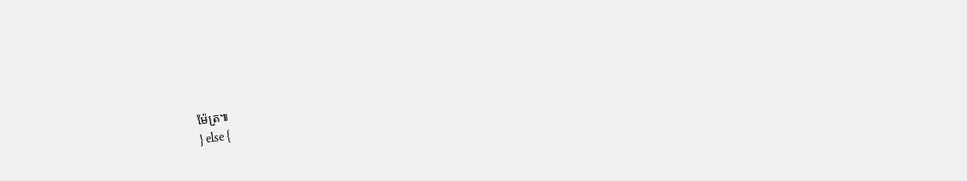ម៉ែត្រ៕
} else {